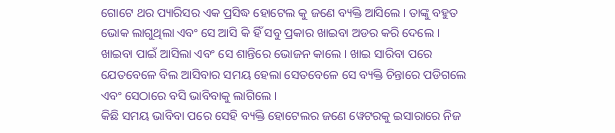ଗୋଟେ ଥର ପ୍ୟାରିସର ଏକ ପ୍ରସିଦ୍ଧ ହୋଟେଲ କୁ ଜଣେ ବ୍ୟକ୍ତି ଆସିଲେ । ତାଙ୍କୁ ବହୁତ ଭୋକ ଲାଗୁଥିଲା ଏବଂ ସେ ଆସି କି ହିଁ ସବୁ ପ୍ରକାର ଖାଇବା ଅଡର କରି ଦେଲେ । ଖାଇବା ପାଇଁ ଆସିଲା ଏବଂ ସେ ଶାନ୍ତିରେ ଭୋଜନ କାଲେ । ଖାଇ ସାରିବା ପରେ ଯେତବେଳେ ବିଲ ଆସିବାର ସମୟ ହେଲା ସେତବେଳେ ସେ ବ୍ୟକ୍ତି ଚିନ୍ତାରେ ପଡିଗଲେ ଏବଂ ସେଠାରେ ବସି ଭାବିବାକୁ ଲାଗିଲେ ।
କିଛି ସମୟ ଭାବିବା ପରେ ସେହି ବ୍ୟକ୍ତି ହୋଟେଲର ଜଣେ ୱେଟରକୁ ଇସାରାରେ ନିଜ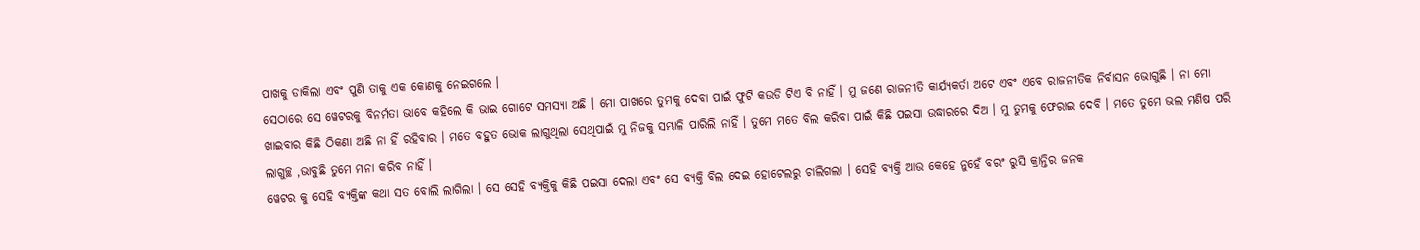ପାଖକୁ ଡାକିଲା ଏବଂ ପୁଣି ତାକୁ ଏକ କୋଣକୁ ନେଇଗଲେ ।
ସେଠାରେ ସେ ୱେଟରକୁ ବିନର୍ମତା ଭାବେ କହିଲେ କି ଭାଇ ଗୋଟେ ସମସ୍ୟା ଅଛି । ମୋ ପାଖରେ ତୁମକୁ ଦେବା ପାଇଁ ଫୁଟି କଉଡି ଟିଏ ବି ନାହିଁ । ମୁ ଜଣେ ରାଜନୀତି କାର୍ଯ୍ୟକର୍ତା ଅଟେ ଏବଂ ଏବେ ରାଜନୀତିକ ନିର୍ବାସନ ଭୋଗୁଛି । ନା ମୋ ଖାଇବାର କିଛି ଠିକଣା ଅଛି ନା ହିଁ ରହିବାର । ମତେ ବହୁତ ଭୋକ ଲାଗୁଥିଲା ସେଥିପାଇଁ ମୁ ନିଜକୁ ସମ୍ଭାଳି ପାରିଲି ନାହିଁ । ତୁମେ ମତେ ବିଲ କରିବା ପାଇଁ କିଛି ପଇସା ଉଦ୍ଧାରରେ ଦିଅ । ମୁ ତୁମକୁ ଫେରାଇ ଦେବି । ମତେ ତୁମେ ଭଲ ମଣିଷ ପରି ଲାଗୁଚ୍ଛ ,ଭାବୁଛି ତୁମେ ମନା କରିବ ନାହିଁ ।
ୱେଟର କୁ ସେହି ବ୍ୟକ୍ତିଙ୍କ କଥା ସତ ବୋଲି ଲାଗିଲା । ସେ ସେହି ବ୍ୟକ୍ତିକୁ କିଛି ପଇସା ଦେଲା ଏବଂ ସେ ବ୍ୟକ୍ତି ବିଲ ଦେଇ ହୋଟେଲରୁ ଚାଲିଗଲା । ସେହି ବ୍ୟକ୍ତି ଆଉ କେହେ ନୁହେଁ ବରଂ ରୁସି କ୍ରାନ୍ତିର ଜନକ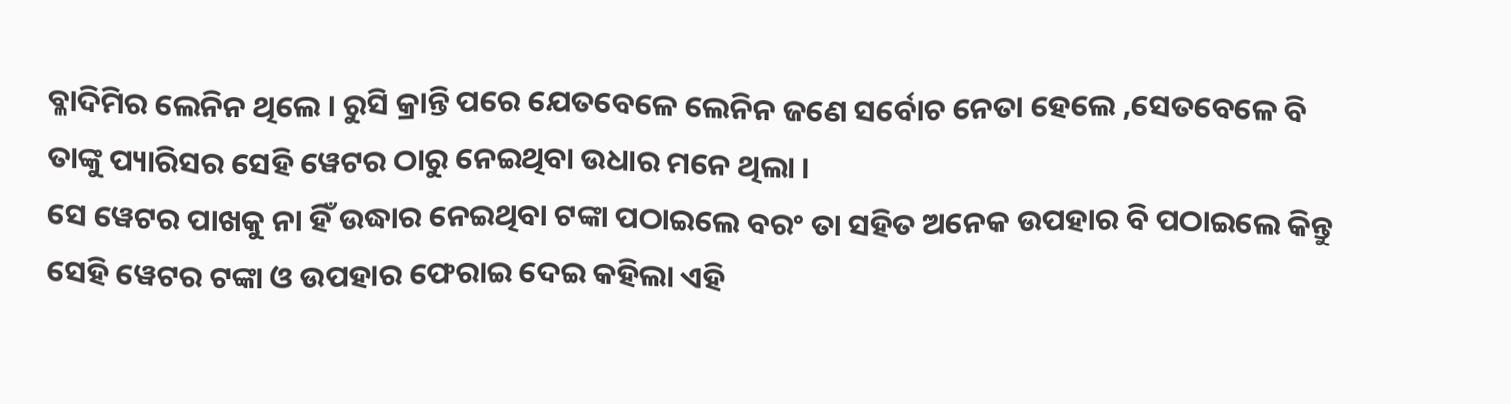ବ୍ଳାଦିମିର ଲେନିନ ଥିଲେ । ରୁସି କ୍ରାନ୍ତି ପରେ ଯେତବେଳେ ଲେନିନ ଜଣେ ସର୍ବୋଚ ନେତା ହେଲେ ,ସେତବେଳେ ବି ତାଙ୍କୁ ପ୍ୟାରିସର ସେହି ୱେଟର ଠାରୁ ନେଇଥିବା ଉଧାର ମନେ ଥିଲା ।
ସେ ୱେଟର ପାଖକୁ ନା ହିଁ ଉଦ୍ଧାର ନେଇଥିବା ଟଙ୍କା ପଠାଇଲେ ବରଂ ତା ସହିତ ଅନେକ ଉପହାର ବି ପଠାଇଲେ କିନ୍ତୁ ସେହି ୱେଟର ଟଙ୍କା ଓ ଉପହାର ଫେରାଇ ଦେଇ କହିଲା ଏହି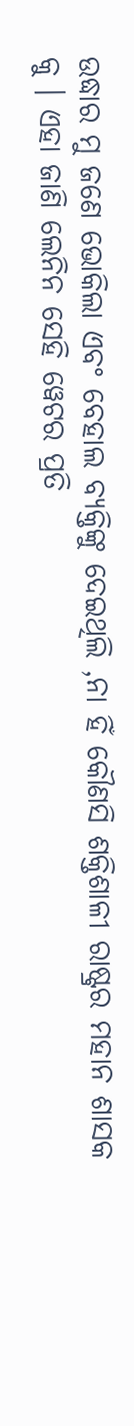ଉଦ୍ଧାର ମୁ ଜଣେ ଭୋକିଲା ଏବଂ ବେହାଲ ବ୍ୟକ୍ତିଙ୍କୁ ଦେଇଥିଲି ,ନା ହିଁ କୌଣସି ଶକ୍ତିଶାଳୀ ରାଷ୍ଟ୍ରର ମହାନ ଶାସକ କୁ । ଏହା ଜାଣି ଲେନିନ ସେହି ୱେଟର ପ୍ରତି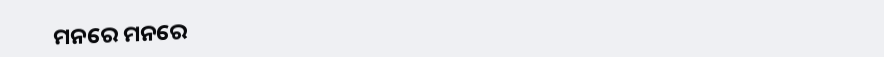ମନରେ ମନରେ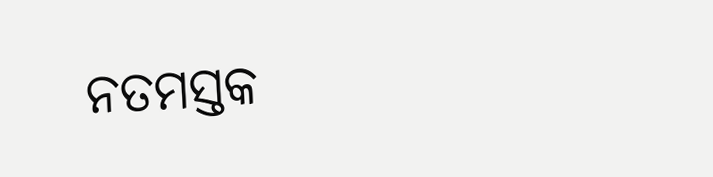ନତମସ୍ତକ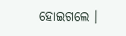ହୋଇଗଲେ ।